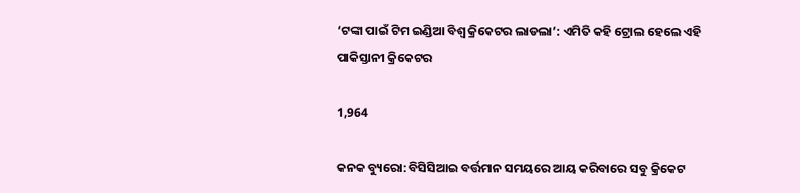‘ଟଙ୍କା ପାଇଁ ଟିମ ଇଣ୍ଡିଆ ବିଶ୍ୱ କ୍ରିକେଟର ଲାଡଲା’: ଏମିତି କହି ଟ୍ରୋଲ ହେଲେ ଏହି ପାକିସ୍ତାନୀ କ୍ରିକେଟର

1,964

କନକ ବ୍ୟୁରୋ: ବିସିସିଆଇ ବର୍ତ୍ତମାନ ସମୟରେ ଆୟ କରିବାରେ ସବୁ କ୍ରିକେଟ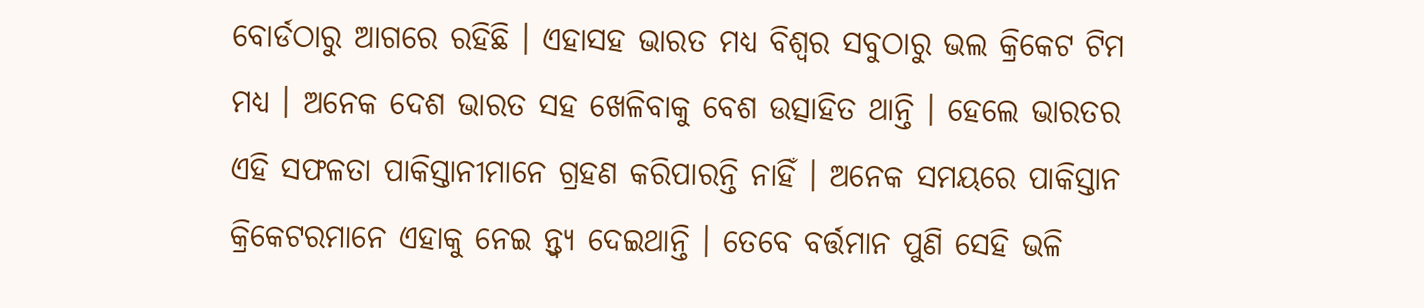ବୋର୍ଡଠାରୁ ଆଗରେ ରହିଛି । ଏହାସହ ଭାରତ ମଧ୍ୟ ବିଶ୍ୱର ସବୁଠାରୁ ଭଲ କ୍ରିକେଟ ଟିମ ମଧ୍ୟ । ଅନେକ ଦେଶ ଭାରତ ସହ ଖେଳିବାକୁ ବେଶ ଉତ୍ସାହିତ ଥାନ୍ତି । ହେଲେ ଭାରତର ଏହି ସଫଳତା ପାକିସ୍ତାନୀମାନେ ଗ୍ରହଣ କରିପାରନ୍ତି ନାହିଁ । ଅନେକ ସମୟରେ ପାକିସ୍ତାନ କ୍ରିକେଟରମାନେ ଏହାକୁ ନେଇ ନ୍ତ୍ୱ୍ୟ ଦେଇଥାନ୍ତି । ତେବେ ବର୍ତ୍ତମାନ ପୁଣି ସେହି ଭଳି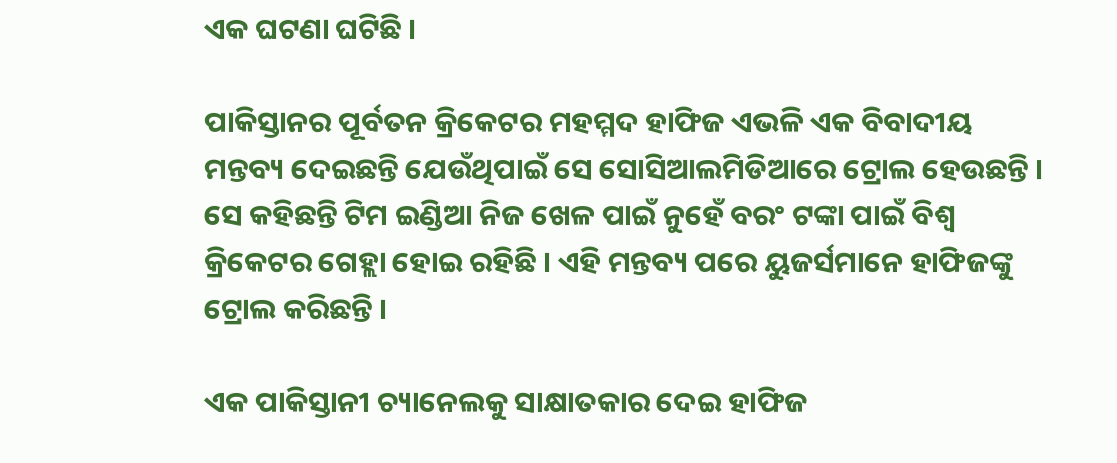ଏକ ଘଟଣା ଘଟିଛି ।

ପାକିସ୍ତାନର ପୂର୍ବତନ କ୍ରିକେଟର ମହମ୍ମଦ ହାଫିଜ ଏଭଳି ଏକ ବିବାଦୀୟ ମନ୍ତବ୍ୟ ଦେଇଛନ୍ତି ଯେଉଁଥିପାଇଁ ସେ ସୋସିଆଲମିଡିଆରେ ଟ୍ରୋଲ ହେଉଛନ୍ତି । ସେ କହିଛନ୍ତି ଟିମ ଇଣ୍ଡିଆ ନିଜ ଖେଳ ପାଇଁ ନୁହେଁ ବରଂ ଟଙ୍କା ପାଇଁ ବିଶ୍ୱ କ୍ରିକେଟର ଗେହ୍ଲା ହୋଇ ରହିଛି । ଏହି ମନ୍ତବ୍ୟ ପରେ ୟୁଜର୍ସମାନେ ହାଫିଜଙ୍କୁ ଟ୍ରୋଲ କରିଛନ୍ତି ।

ଏକ ପାକିସ୍ତାନୀ ଚ୍ୟାନେଲକୁ ସାକ୍ଷାତକାର ଦେଇ ହାଫିଜ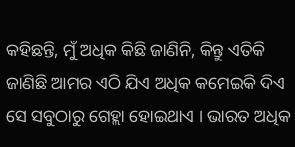କହିଛନ୍ତି, ମୁଁ ଅଧିକ କିଛି ଜାଣିନି, କିନ୍ତୁ ଏତିକି ଜାଣିଛି ଆମର ଏଠି ଯିଏ ଅଧିକ କମେଇକି ଦିଏ ସେ ସବୁଠାରୁ ଗେହ୍ଲା ହୋଇଥାଏ । ଭାରତ ଅଧିକ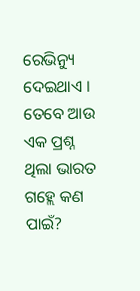ରେଭିନ୍ୟୁ ଦେଇଥାଏ । ତେବେ ଆଉ ଏକ ପ୍ରଶ୍ନ ଥିଲା ଭାରତ ଗହ୍ଲେ କଣ ପାଇଁ?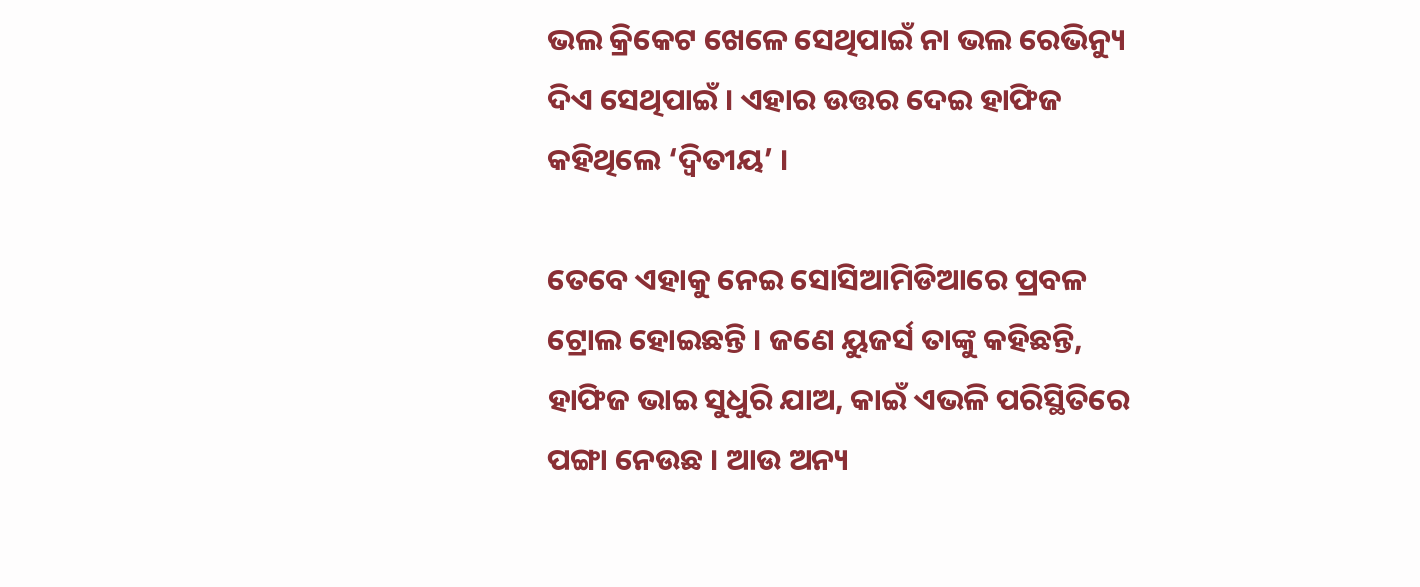ଭଲ କ୍ରିକେଟ ଖେଳେ ସେଥିପାଇଁ ନା ଭଲ ରେଭିନ୍ୟୁ ଦିଏ ସେଥିପାଇଁ । ଏହାର ଉତ୍ତର ଦେଇ ହାଫିଜ କହିଥିଲେ ‘ଦ୍ୱିତୀୟ’ ।

ତେବେ ଏହାକୁ ନେଇ ସୋସିଆମିଡିଆରେ ପ୍ରବଳ ଟ୍ରୋଲ ହୋଇଛନ୍ତି । ଜଣେ ୟୁଜର୍ସ ତାଙ୍କୁ କହିଛନ୍ତି, ହାଫିଜ ଭାଇ ସୁଧୁରି ଯାଅ, କାଇଁ ଏଭଳି ପରିସ୍ଥିତିରେ ପଙ୍ଗା ନେଉଛ । ଆଉ ଅନ୍ୟ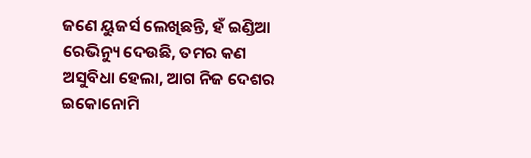ଜଣେ ୟୁଜର୍ସ ଲେଖିଛନ୍ତି, ହଁ ଇଣ୍ଡିଆ ରେଭିନ୍ୟୁ ଦେଉଛି, ତମର କଣ ଅସୁବିଧା ହେଲା, ଆଗ ନିଜ ଦେଶର ଇକୋନୋମି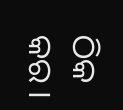ଠିକ କର ।